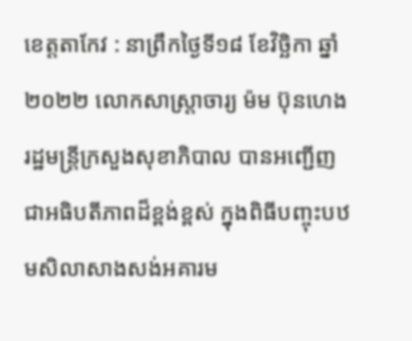ខេត្តតាកែវ : នាព្រឹកថ្ងៃទី១៨ ខែវិច្ឆិកា ឆ្នាំ២០២២ លោកសាស្រ្តាចារ្យ ម៉ម ប៊ុនហេង រដ្ឋមន្ត្រីក្រសួងសុខាភិបាល បានអញ្ជើញជាអធិបតីភាពដ៏ខ្ពង់ខ្ពស់ ក្នុងពិធីបញ្ចុះបឋមសិលាសាងសង់អគារម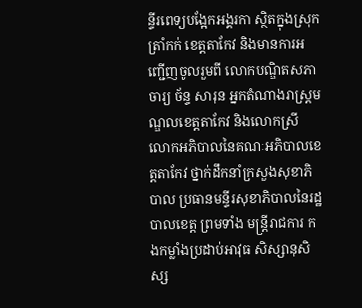ន្ទីរពេទ្យបង្អែកអង្គរកា ស្ថិតក្នុងស្រុកត្រាំកក់ ខេត្តតាកែវ និងមានការអញ្ជើញចូលរួមពី លោកបណ្ឌិតសភាចារ្យ ច័ន្ទ សារុន អ្នកតំណាងរាស្ត្រមណ្ឌលខេត្តតាកែវ និងលោកស្រី លោកអភិបាលនៃគណៈអភិបាលខេត្តតាកែវ ថ្នាក់ដឹកនាំក្រសួងសុខាភិបាល ប្រធានមន្ទីរសុខាភិបាលនៃរដ្ឋបាលខេត្ត ព្រមទាំង មន្ត្រីរាជការ កងកម្លាំងប្រដាប់អាវុធ សិស្សានុសិស្ស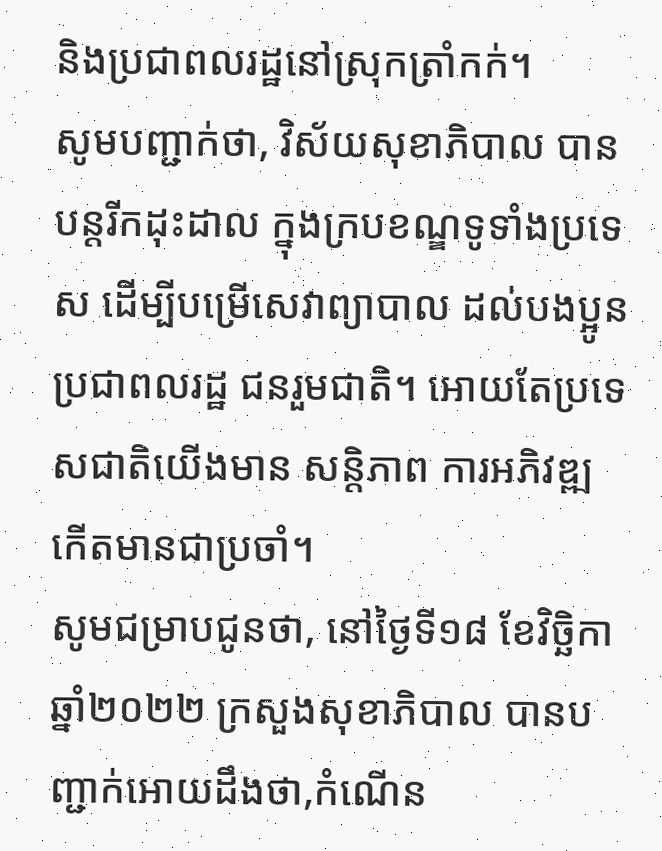និងប្រជាពលរដ្ឋនៅស្រុកត្រាំកក់។
សូមបញ្ជាក់ថា, វិស័យសុខាភិបាល បានបន្តរីកដុះដាល ក្នុងក្របខណ្ឌទូទាំងប្រទេស ដើម្បីបម្រើសេវាព្យាបាល ដល់បងប្អូនប្រជាពលរដ្ឋ ជនរួមជាតិ។ អោយតែប្រទេសជាតិយើងមាន សន្តិភាព ការអភិវឌ្ឍ កើតមានជាប្រចាំ។
សូមជម្រាបជូនថា, នៅថ្ងៃទី១៨ ខែវិច្ឆិកា ឆ្នាំ២០២២ ក្រសួងសុខាភិបាល បានបញ្ជាក់អោយដឹងថា,កំណេីន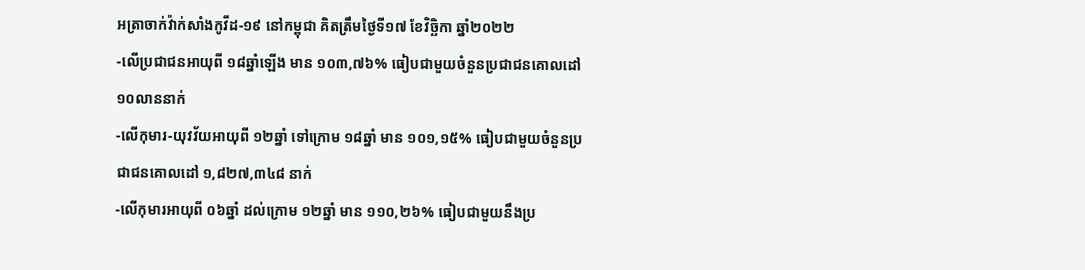អត្រាចាក់វ៉ាក់សាំងកូវីដ-១៩ នៅកម្ពុជា គិតត្រឹមថ្ងៃទី១៧ ខែវិច្ឆិកា ឆ្នាំ២០២២
-លើប្រជាជនអាយុពី ១៨ឆ្នាំឡើង មាន ១០៣,៧៦% ធៀបជាមួយចំនួនប្រជាជនគោលដៅ ១០លាននាក់
-លើកុមារ-យុវវ័យអាយុពី ១២ឆ្នាំ ទៅក្រោម ១៨ឆ្នាំ មាន ១០១,១៥% ធៀបជាមួយចំនួនប្រជាជនគោលដៅ ១,៨២៧,៣៤៨ នាក់
-លើកុមារអាយុពី ០៦ឆ្នាំ ដល់ក្រោម ១២ឆ្នាំ មាន ១១០,២៦% ធៀបជាមួយនឹងប្រ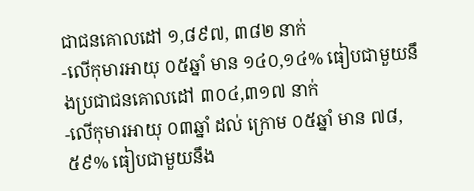ជាជនគោលដៅ ១,៨៩៧, ៣៨២ នាក់
-លើកុមារអាយុ ០៥ឆ្នាំ មាន ១៤០,១៤% ធៀបជាមួយនឹងប្រជាជនគោលដៅ ៣០៤,៣១៧ នាក់
-លើកុមារអាយុ ០៣ឆ្នាំ ដល់ ក្រោម ០៥ឆ្នាំ មាន ៧៨,៥៩% ធៀបជាមួយនឹង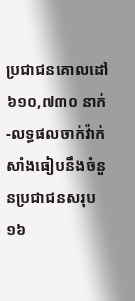ប្រជាជនគោលដៅ ៦១០,៧៣០ នាក់
-លទ្ធផលចាក់វ៉ាក់សាំងធៀបនឹងចំនួនប្រជាជនសរុប ១៦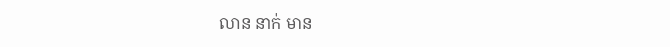លាន នាក់ មាន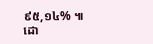៩៥,១៤% ៕
ដោ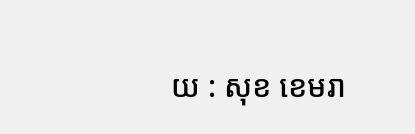យ : សុខ ខេមរា